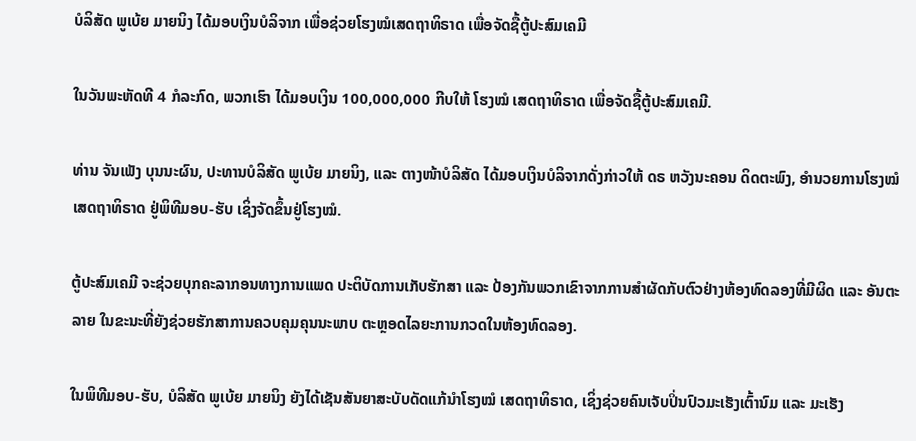ບໍລິສັດ ພູເບ້ຍ ມາຍນິງ ໄດ້ມອບເງິນບໍລິຈາກ ເພື່ອຊ່ວຍໂຮງໝໍເສດຖາທິຣາດ ເພື່ອຈັດຊື້ຕູ້ປະສົມເຄມີ

ໃນວັນພະຫັດທີ 4 ກໍລະກົດ, ພວກເຮົາ ໄດ້ມອບເງິນ 100,000,000 ກີບໃຫ້ ໂຮງໝໍ ເສດຖາທິຣາດ ເພື່ອຈັດຊື້ຕູ້ປະສົມເຄມີ.

ທ່ານ ຈັນເພັງ ບຸນນະຜົນ, ປະທານບໍລິສັດ ພູເບ້ຍ ມາຍນິງ, ແລະ ຕາງໜ້າບໍລິສັດ ໄດ້ມອບເງິນບໍລິຈາກດັ່ງກ່າວໃຫ້ ດຣ ຫວັງນະຄອນ ດິດຕະພົງ, ອໍານວຍການໂຮງໝໍ ເສດຖາທິຣາດ ຢູ່ພິທີມອບ-ຮັບ ເຊິ່ງຈັດຂຶ້ນຢູ່ໂຮງໝໍ.

ຕູ້ປະສົມເຄມີ ຈະຊ່ວຍບຸກຄະລາກອນທາງການແພດ ປະຕິບັດການເກັບຮັກສາ ແລະ ປ້ອງກັນພວກເຂົາຈາກການສໍາຜັດກັບຕົວຢ່າງຫ້ອງທົດລອງທີ່ມີຜິດ ແລະ ອັນຕະລາຍ ໃນຂະນະທີ່ຍັງຊ່ວຍຮັກສາການຄວບຄຸມຄຸນນະພາບ ຕະຫຼອດໄລຍະການກວດໃນຫ້ອງທົດລອງ.

ໃນພິທີມອບ-ຮັບ, ບໍລິສັດ ພູເບ້ຍ ມາຍນິງ ຍັງໄດ້ເຊັນສັນຍາສະບັບດັດແກ້ນໍາໂຮງໝໍ ເສດຖາທິຣາດ, ເຊິ່ງຊ່ວຍຄົນເຈັບປິ່ນປົວມະເຮັງເຕົ້ານົມ ແລະ ມະເຮັງ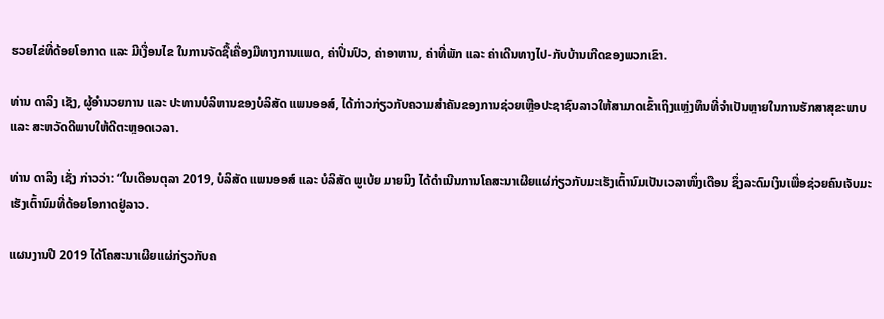ຮວຍໄຂ່ທີ່ດ້ອຍໂອກາດ ແລະ ມີເງື່ອນໄຂ ໃນການຈັດຊື້ເຄື່ອງມືທາງການແພດ, ຄ່າປິ່ນປົວ, ຄ່າອາຫານ, ຄ່າທີ່ພັກ ແລະ ຄ່າເດີນທາງໄປ-ກັບບ້ານເກີດຂອງພວກເຂົາ.

ທ່ານ ດາລິງ ເຊັງ, ຜູ້ອໍານວຍການ ແລະ ປະທານບໍລິຫານຂອງບໍລິສັດ ແພນອອສ໌, ໄດ້ກ່າວກ່ຽວກັບຄວາມສໍາຄັນຂອງການຊ່ວຍເຫຼືອປະຊາຊົນລາວໃຫ້ສາມາດເຂົ້າເຖິງແຫຼ່ງທຶນທີ່ຈໍາເປັນຫຼາຍໃນການຮັກສາສຸຂະພາບ ແລະ ສະຫວັດດີພາບໃຫ້ດີຕະຫຼອດເວລາ.

ທ່ານ ດາລິງ ເຊັ່ງ ກ່າວວ່າ: “ໃນເດືອນຕຸລາ 2019, ບໍລິສັດ ແພນອອສ໌ ແລະ ບໍລິສັດ ພູເບ້ຍ ມາຍນິງ ໄດ້ດໍາເນີນການໂຄສະນາເຜີຍແຜ່ກ່ຽວກັບມະເຮັງເຕົ້ານົມເປັນເວລາໜຶ່ງເດືອນ ຊຶ່ງລະດົມເງິນເພື່ອຊ່ວຍຄົນເຈັບມະເຮັງເຕົ້ານົມທີ່ດ້ອຍໂອກາດຢູ່ລາວ.

ແຜນງານປີ 2019 ໄດ້ໂຄສະນາເຜີຍແຜ່ກ່ຽວກັບຄ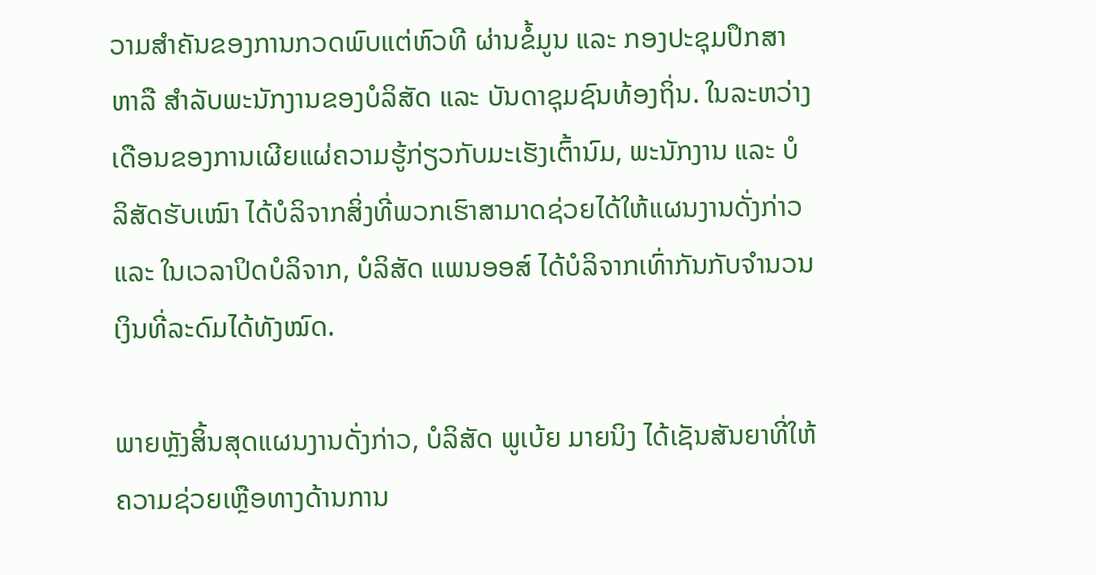ວາມສໍາຄັນຂອງການກວດພົບແຕ່ຫົວທີ ຜ່ານຂໍ້ມູນ ແລະ ກອງປະຊຸມປຶກສາຫາລື ສໍາລັບພະນັກງານຂອງບໍລິສັດ ແລະ ບັນດາຊຸມຊົນທ້ອງຖິ່ນ. ໃນລະຫວ່າງເດືອນຂອງການເຜີຍແຜ່ຄວາມຮູ້ກ່ຽວກັບມະເຮັງເຕົ້ານົມ, ພະນັກງານ ແລະ ບໍລິສັດຮັບເໝົາ ໄດ້ບໍລິຈາກສິ່ງທີ່ພວກເຮົາສາມາດຊ່ວຍໄດ້ໃຫ້ແຜນງານດັ່ງກ່າວ ແລະ ໃນເວລາປິດບໍລິຈາກ, ບໍລິສັດ ແພນອອສ໌ ໄດ້ບໍລິຈາກເທົ່າກັນກັບຈໍານວນເງິນທີ່ລະດົມໄດ້ທັງໝົດ.

ພາຍຫຼັງສິ້ນສຸດແຜນງານດັ່ງກ່າວ, ບໍລິສັດ ພູເບ້ຍ ມາຍນິງ ໄດ້ເຊັນສັນຍາທີ່ໃຫ້ຄວາມຊ່ວຍເຫຼືອທາງດ້ານການ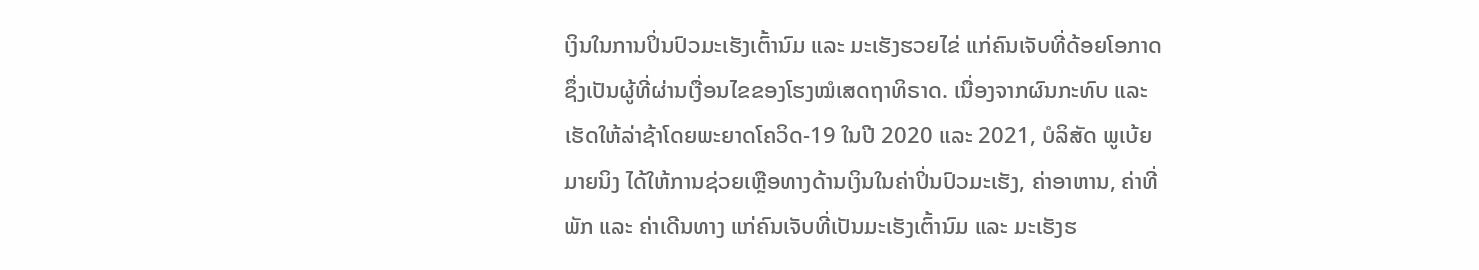ເງິນໃນການປິ່ນປົວມະເຮັງເຕົ້ານົມ ແລະ ມະເຮັງຮວຍໄຂ່ ແກ່ຄົນເຈັບທີ່ດ້ອຍໂອກາດ ຊຶ່ງເປັນຜູ້ທີ່ຜ່ານເງື່ອນໄຂຂອງໂຮງໝໍເສດຖາທິຣາດ. ເນື່ອງຈາກຜົນກະທົບ ແລະ ເຮັດໃຫ້ລ່າຊ້າໂດຍພະຍາດໂຄວິດ-19 ໃນປີ 2020 ແລະ 2021, ບໍລິສັດ ພູເບ້ຍ ມາຍນິງ ໄດ້ໃຫ້ການຊ່ວຍເຫຼືອທາງດ້ານເງິນໃນຄ່າປິ່ນປົວມະເຮັງ, ຄ່າອາຫານ, ຄ່າທີ່ພັກ ແລະ ຄ່າເດີນທາງ ແກ່ຄົນເຈັບທີ່ເປັນມະເຮັງເຕົ້ານົມ ແລະ ມະເຮັງຮ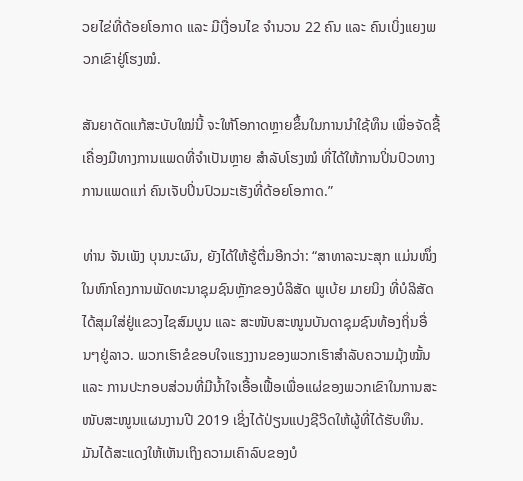ວຍໄຂ່ທີ່ດ້ອຍໂອກາດ ແລະ ມີເງື່ອນໄຂ ຈໍານວນ 22 ຄົນ ແລະ ຄົນເບິ່ງແຍງພວກເຂົາຢູ່ໂຮງໝໍ.

ສັນຍາດັດແກ້ສະບັບໃໝ່ນີ້ ຈະໃຫ້ໂອກາດຫຼາຍຂຶ້ນໃນການນໍາໃຊ້ທຶນ ເພື່ອຈັດຊື້ເຄື່ອງມືທາງການແພດທີ່ຈໍາເປັນຫຼາຍ ສໍາລັບໂຮງໝໍ ທີ່ໄດ້ໃຫ້ການປິ່ນປົວທາງການແພດແກ່ ຄົນເຈັບປິ່ນປົວມະເຮັງທີ່ດ້ອຍໂອກາດ.”

ທ່ານ ຈັນເພັງ ບຸນນະຜົນ, ຍັງໄດ້ໃຫ້ຮູ້ຕື່ມອີກວ່າ: “ສາທາລະນະສຸກ ແມ່ນໜຶ່ງໃນຫົກໂຄງການພັດທະນາຊຸມຊົນຫຼັກຂອງບໍລິສັດ ພູເບ້ຍ ມາຍນິງ ທີ່ບໍລິສັດໄດ້ສຸມໃສ່ຢູ່ແຂວງໄຊສົມບູນ ແລະ ສະໜັບສະໜູນບັນດາຊຸມຊົນທ້ອງຖິ່ນອື່ນໆຢູ່ລາວ. ພວກເຮົາຂໍຂອບໃຈແຮງງານຂອງພວກເຮົາສໍາລັບຄວາມມຸ້ງໝັ້ນ ແລະ ການປະກອບສ່ວນທີ່ມີນໍ້າໃຈເອື້ອເຟື້ອເພື່ອແຜ່ຂອງພວກເຂົາໃນການສະໜັບສະໜູນແຜນງານປີ 2019 ເຊິ່ງໄດ້ປ່ຽນແປງຊີວິດໃຫ້ຜູ້ທີ່ໄດ້ຮັບທຶນ. ມັນໄດ້ສະແດງໃຫ້ເຫັນເຖິງຄວາມເຄົາລົບຂອງບໍ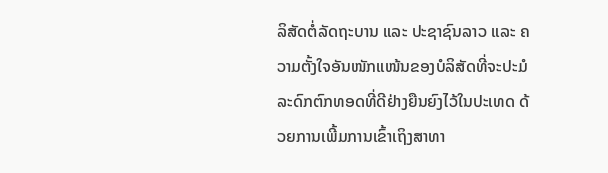ລິສັດຕໍ່ລັດຖະບານ ແລະ ປະຊາຊົນລາວ ແລະ ຄວາມຕັ້ງໃຈອັນໜັກແໜ້ນຂອງບໍລິສັດທີ່ຈະປະມໍລະດົກຕົກທອດທີ່ດີຢ່າງຍືນຍົງໄວ້ໃນປະເທດ ດ້ວຍການເພີ້ມການເຂົ້າເຖິງສາທາ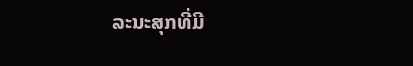ລະນະສຸກທີ່ມີ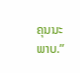ຄຸນນະພາບ.”